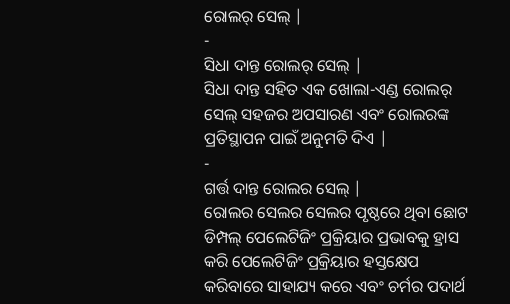ରୋଲର୍ ସେଲ୍ |
-
ସିଧା ଦାନ୍ତ ରୋଲର୍ ସେଲ୍ |
ସିଧା ଦାନ୍ତ ସହିତ ଏକ ଖୋଲା-ଏଣ୍ଡ ରୋଲର୍ ସେଲ୍ ସହଜର ଅପସାରଣ ଏବଂ ରୋଲରଙ୍କ ପ୍ରତିସ୍ଥାପନ ପାଇଁ ଅନୁମତି ଦିଏ |
-
ଗର୍ତ୍ତ ଦାନ୍ତ ରୋଲର ସେଲ୍ |
ରୋଲର ସେଲର ସେଲର ପୃଷ୍ଠରେ ଥିବା ଛୋଟ ଡିମ୍ପଲ୍ ପେଲେଟିଜିଂ ପ୍ରକ୍ରିୟାର ପ୍ରଭାବକୁ ହ୍ରାସ କରି ପେଲେଟିଜିଂ ପ୍ରକ୍ରିୟାର ହସ୍ତକ୍ଷେପ କରିବାରେ ସାହାଯ୍ୟ କରେ ଏବଂ ଚର୍ମର ପଦାର୍ଥ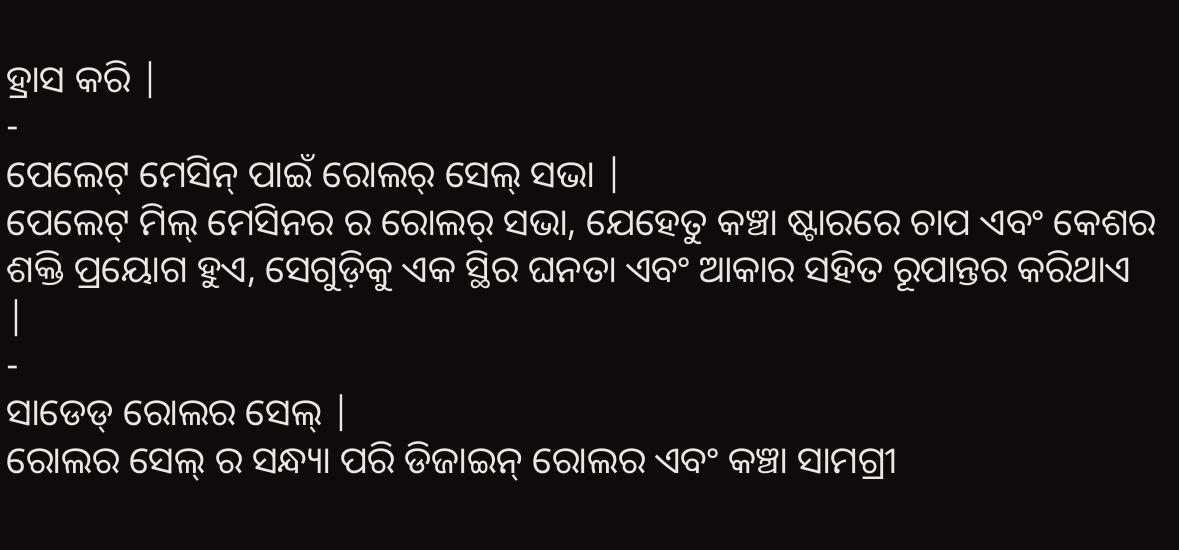ହ୍ରାସ କରି |
-
ପେଲେଟ୍ ମେସିନ୍ ପାଇଁ ରୋଲର୍ ସେଲ୍ ସଭା |
ପେଲେଟ୍ ମିଲ୍ ମେସିନର ର ରୋଲର୍ ସଭା, ଯେହେତୁ କଞ୍ଚା ଷ୍ଟାରରେ ଚାପ ଏବଂ କେଶର ଶକ୍ତି ପ୍ରୟୋଗ ହୁଏ, ସେଗୁଡ଼ିକୁ ଏକ ସ୍ଥିର ଘନତା ଏବଂ ଆକାର ସହିତ ରୂପାନ୍ତର କରିଥାଏ |
-
ସାଡେଡ୍ ରୋଲର ସେଲ୍ |
ରୋଲର ସେଲ୍ ର ସନ୍ଧ୍ୟା ପରି ଡିଜାଇନ୍ ରୋଲର ଏବଂ କଞ୍ଚା ସାମଗ୍ରୀ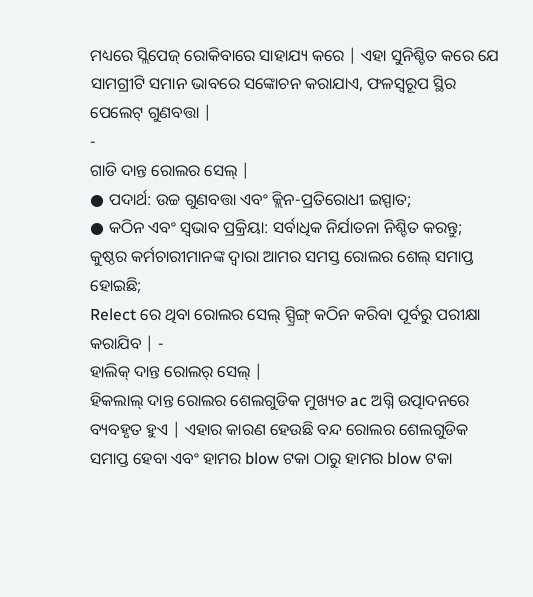ମଧ୍ୟରେ ସ୍ଲିପେଜ୍ ରୋକିବାରେ ସାହାଯ୍ୟ କରେ | ଏହା ସୁନିଶ୍ଚିତ କରେ ଯେ ସାମଗ୍ରୀଟି ସମାନ ଭାବରେ ସଙ୍କୋଚନ କରାଯାଏ, ଫଳସ୍ୱରୂପ ସ୍ଥିର ପେଲେଟ୍ ଗୁଣବତ୍ତା |
-
ଗାଡି ଦାନ୍ତ ରୋଲର ସେଲ୍ |
● ପଦାର୍ଥ: ଉଚ୍ଚ ଗୁଣବତ୍ତା ଏବଂ କ୍ଲିନ-ପ୍ରତିରୋଧୀ ଇସ୍ପାତ;
● କଠିନ ଏବଂ ସ୍ୱଭାବ ପ୍ରକ୍ରିୟା: ସର୍ବାଧିକ ନିର୍ଯାତନା ନିଶ୍ଚିତ କରନ୍ତୁ;
କୁଷ୍ଠର କର୍ମଚାରୀମାନଙ୍କ ଦ୍ୱାରା ଆମର ସମସ୍ତ ରୋଲର ଶେଲ୍ ସମାପ୍ତ ହୋଇଛି;
Relect ରେ ଥିବା ରୋଲର ସେଲ୍ ସ୍ପ୍ରିଙ୍ଗ୍ କଠିନ କରିବା ପୂର୍ବରୁ ପରୀକ୍ଷା କରାଯିବ | -
ହାଲିକ୍ ଦାନ୍ତ ରୋଲର୍ ସେଲ୍ |
ହିକଲାଲ୍ ଦାନ୍ତ ରୋଲର ଶେଲଗୁଡିକ ମୁଖ୍ୟତ ac ଅଗ୍ନି ଉତ୍ପାଦନରେ ବ୍ୟବହୃତ ହୁଏ | ଏହାର କାରଣ ହେଉଛି ବନ୍ଦ ରୋଲର ଶେଲଗୁଡିକ ସମାପ୍ତ ହେବା ଏବଂ ହାମର blow ଟକା ଠାରୁ ହାମର blow ଟକା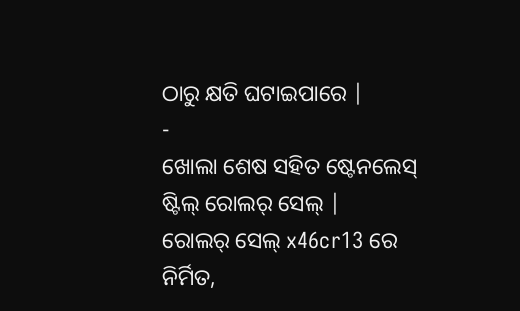ଠାରୁ କ୍ଷତି ଘଟାଇପାରେ |
-
ଖୋଲା ଶେଷ ସହିତ ଷ୍ଟେନଲେସ୍ ଷ୍ଟିଲ୍ ରୋଲର୍ ସେଲ୍ |
ରୋଲର୍ ସେଲ୍ x46cr13 ରେ ନିର୍ମିତ,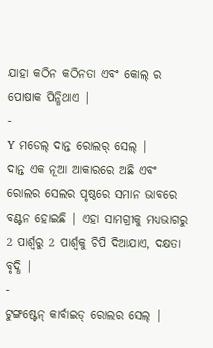ଯାହା କଠିନ କଠିନତା ଏବଂ କୋଲ୍ ର ପୋଷାକ ପିନ୍ଧିଥାଏ |
-
Y ମଡେଲ୍ ଦାନ୍ତ ରୋଲର୍ ସେଲ୍ |
ଦାନ୍ତ ଏକ ନୂଆ ଆକାରରେ ଅଛି ଏବଂ ରୋଲର ସେଲର ପୃଷ୍ଠରେ ସମାନ ଭାବରେ ବଣ୍ଟନ ହୋଇଛି | ଏହା ସାମଗ୍ରୀକୁ ମଧ୍ୟଭାଗରୁ 2 ପାର୍ଶ୍ୱରୁ 2 ପାର୍ଶ୍ୱକୁ ଚିପି ଦିଆଯାଏ, ଦକ୍ଷତା ବୃଦ୍ଧି |
-
ଟୁଙ୍ଗଷ୍ଟେନ୍ କାର୍ବାଇଡ୍ ରୋଲର ସେଲ୍ |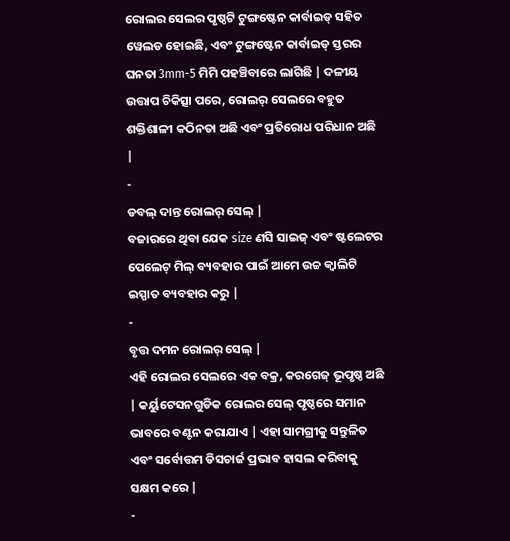ରୋଲର ସେଲର ପୃଷ୍ଠଟି ଟୁଙ୍ଗଷ୍ଟେନ କାର୍ବାଇଡ୍ ସହିତ ୱେଲଡ ହୋଇଛି, ଏବଂ ଟୁଙ୍ଗଷ୍ଟେନ କାର୍ବାଇଡ୍ ସ୍ତରର ଘନତା 3mm-5 ମିମି ପହଞ୍ଚିବାରେ ଲାଗିଛି | ଦଳୀୟ ଉତ୍ତାପ ଚିକିତ୍ସା ପରେ, ରୋଲର୍ ସେଲରେ ବହୁତ ଶକ୍ତିଶାଳୀ କଠିନତା ଅଛି ଏବଂ ପ୍ରତିରୋଧ ପରିଧାନ ଅଛି |
-
ଡବଲ୍ ଦାନ୍ତ ରୋଲର୍ ସେଲ୍ |
ବଜାରରେ ଥିବା ଯେକ size ଣସି ସାଇଜ୍ ଏବଂ ଷ୍ଟଲେଟର ପେଲେଟ୍ ମିଲ୍ ବ୍ୟବହାର ପାଇଁ ଆମେ ଉଚ୍ଚ କ୍ୱାଲିଟି ଇସ୍ପାତ ବ୍ୟବହାର କରୁ |
-
ବୃତ୍ତ ଦମନ ରୋଲର୍ ସେଲ୍ |
ଏହି ରୋଲର ସେଲରେ ଏକ ବକ୍ର, କରଗେଜ୍ ଭୂପୃଷ୍ଠ ଅଛି | କର୍ୟୁଟେସନଗୁଡିକ ରୋଲର ସେଲ୍ ପୃଷ୍ଠରେ ସମାନ ଭାବରେ ବଣ୍ଟନ କରାଯାଏ | ଏହା ସାମଗ୍ରୀକୁ ସନ୍ତୁଳିତ ଏବଂ ସର୍ବୋତ୍ତମ ଡିସଚାର୍ଜ ପ୍ରଭାବ ହାସଲ କରିବାକୁ ସକ୍ଷମ କରେ |
-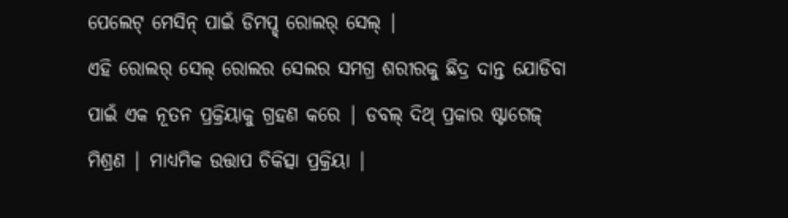ପେଲେଟ୍ ମେସିନ୍ ପାଇଁ ଡିମପ୍ଡ୍ ରୋଲର୍ ସେଲ୍ |
ଏହି ରୋଲର୍ ସେଲ୍ ରୋଲର ସେଲର ସମଗ୍ର ଶରୀରକୁ ଛିଦ୍ର ଦାନ୍ତ ଯୋଡିବା ପାଇଁ ଏକ ନୂତନ ପ୍ରକ୍ରିୟାକୁ ଗ୍ରହଣ କରେ | ଡବଲ୍ ଦିଥ୍ ପ୍ରକାର ଷ୍ଟାଗେଜ୍ ମିଶ୍ରଣ | ମାଧ୍ୟମିକ ଉତ୍ତାପ ଚିକିତ୍ସା ପ୍ରକ୍ରିୟା |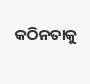କଠିନତାକୁ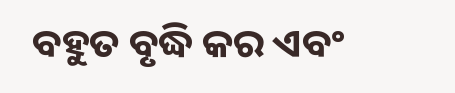ବହୁତ ବୃଦ୍ଧି କର ଏବଂ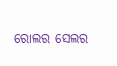ରୋଲର ସେଲର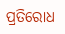ପ୍ରତିରୋଧ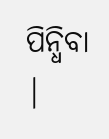ପିନ୍ଧିବା |